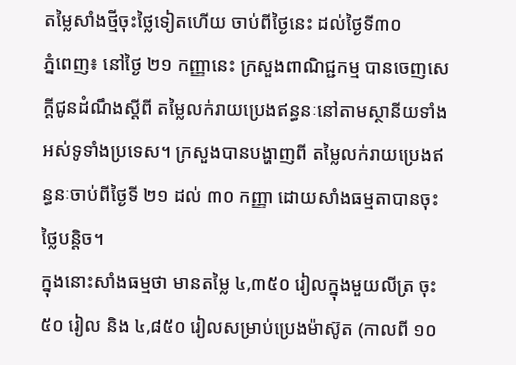តម្លៃសាំងថ្មីចុះថ្លៃទៀតហើយ ចាប់ពីថ្ងៃនេះ ដល់ថ្ងៃទី៣០
ភ្នំពេញ៖ នៅថ្ងៃ ២១ កញ្ញានេះ ក្រសួងពាណិជ្ជកម្ម បានចេញសេក្ដីជូនដំណឹងស្ដីពី តម្លៃលក់រាយប្រេងឥន្ធនៈនៅតាមស្ថានីយទាំងអស់ទូទាំងប្រទេស។ ក្រសួងបានបង្ហាញពី តម្លៃលក់រាយប្រេងឥន្ធនៈចាប់ពីថ្ងៃទី ២១ ដល់ ៣០ កញ្ញា ដោយសាំងធម្មតាបានចុះថ្លៃបន្តិច។
ក្នុងនោះសាំងធម្មថា មានតម្លៃ ៤,៣៥០ រៀលក្នុងមួយលីត្រ ចុះ ៥០ រៀល និង ៤,៨៥០ រៀលសម្រាប់ប្រេងម៉ាស៊ូត (កាលពី ១០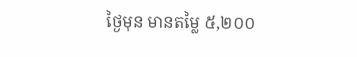ថ្ងៃមុន មានតម្លៃ ៥,២០០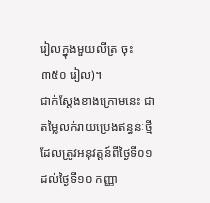រៀលក្នុងមួយលីត្រ ចុះ ៣៥០ រៀល)។
ជាក់ស្តែងខាងក្រោមនេះ ជាតម្លៃលក់រាយប្រេងឥន្ធនៈថ្មី ដែលត្រូវអនុវត្តន៍ពីថ្ងៃទី០១ ដល់ថ្ងៃទី១០ កញ្ញា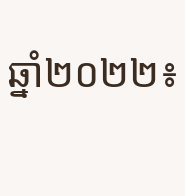ឆ្នាំ២០២២៖